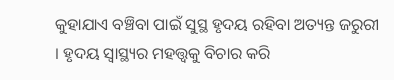କୁହାଯାଏ ବଞ୍ଚିବା ପାଇଁ ସୁସ୍ଥ ହୃଦୟ ରହିବା ଅତ୍ୟନ୍ତ ଜରୁରୀ । ହୃଦୟ ସ୍ୱାସ୍ଥ୍ୟର ମହତ୍ତ୍ୱକୁ ବିଚାର କରି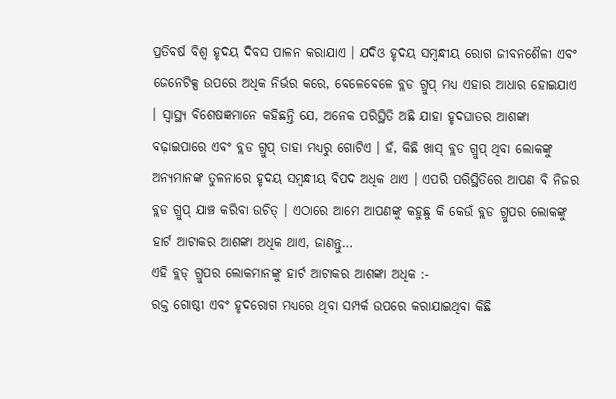ପ୍ରତିବର୍ଷ ବିଶ୍ୱ ହୃଦୟ ଦିବସ ପାଳନ କରାଯାଏ । ଯଦିଓ ହୃଦୟ ସମ୍ବନ୍ଧୀୟ ରୋଗ ଜୀବନଶୈଳୀ ଏବଂ ଜେନେଟିକ୍ସ ଉପରେ ଅଧିକ ନିର୍ଭର କରେ, ବେଳେବେଳେ ବ୍ଲଡ ଗ୍ରୁପ୍ ମଧ୍ୟ ଏହାର ଆଧାର ହୋଇଯାଏ । ସ୍ୱାସ୍ଥ୍ୟ ବିଶେଷଜ୍ଞମାନେ କହିଛନ୍ତି ଯେ, ଅନେକ ପରିସ୍ଥିତି ଅଛି ଯାହା ହୃଦଘାତର ଆଶଙ୍କା ବଢ଼ାଇପାରେ ଏବଂ ବ୍ଲଡ ଗ୍ରୁପ୍ ତାହା ମଧ୍ୟରୁ ଗୋଟିଏ । ହଁ, କିଛି ଖାସ୍ ବ୍ଲଡ ଗ୍ରୁପ୍ ଥିବା ଲୋକଙ୍କୁ ଅନ୍ୟମାନଙ୍କ ତୁଳନାରେ ହୃଦୟ ସମ୍ବନ୍ଧୀୟ ବିପଦ ଅଧିକ ଥାଏ । ଏପରି ପରିସ୍ଥିତିରେ ଆପଣ ବି ନିଜର ବ୍ଲଡ ଗ୍ରୁପ୍ ଯାଞ୍ଚ କରିବା ଉଚିତ୍ । ଏଠାରେ ଆମେ ଆପଣଙ୍କୁ କହୁଛୁ କି କେଉଁ ବ୍ଲଡ ଗ୍ରୁପର ଲୋକଙ୍କୁ ହାର୍ଟ ଆଟାକର ଆଶଙ୍କା ଅଧିକ ଥାଏ, ଜାଣନ୍ତୁ…
ଏହି ବ୍ଲଡ୍ ଗ୍ରୁପର ଲୋକମାନଙ୍କୁ ହାର୍ଟ ଆଟାକର ଆଶଙ୍କା ଅଧିକ :-
ରକ୍ତ ଗୋଷ୍ଠୀ ଏବଂ ହୃଦରୋଗ ମଧ୍ୟରେ ଥିବା ସମ୍ପର୍କ ଉପରେ କରାଯାଇଥିବା କିଛି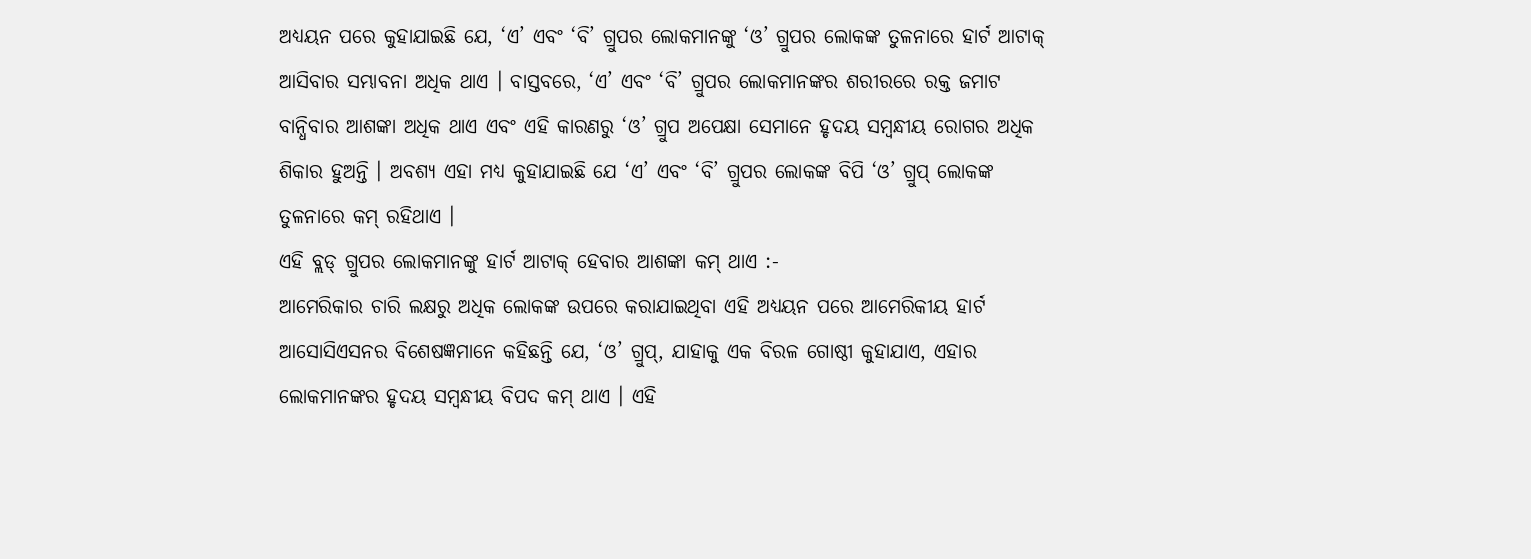ଅଧ୍ୟୟନ ପରେ କୁହାଯାଇଛି ଯେ, ‘ଏ’ ଏବଂ ‘ବି’ ଗ୍ରୁପର ଲୋକମାନଙ୍କୁ ‘ଓ’ ଗ୍ରୁପର ଲୋକଙ୍କ ତୁଳନାରେ ହାର୍ଟ ଆଟାକ୍ ଆସିବାର ସମ୍ଭାବନା ଅଧିକ ଥାଏ । ବାସ୍ତବରେ, ‘ଏ’ ଏବଂ ‘ବି’ ଗ୍ରୁପର ଲୋକମାନଙ୍କର ଶରୀରରେ ରକ୍ତ ଜମାଟ ବାନ୍ଧିବାର ଆଶଙ୍କା ଅଧିକ ଥାଏ ଏବଂ ଏହି କାରଣରୁ ‘ଓ’ ଗ୍ରୁପ ଅପେକ୍ଷା ସେମାନେ ହୃଦୟ ସମ୍ବନ୍ଧୀୟ ରୋଗର ଅଧିକ ଶିକାର ହୁଅନ୍ତି । ଅବଶ୍ୟ ଏହା ମଧ୍ୟ କୁହାଯାଇଛି ଯେ ‘ଏ’ ଏବଂ ‘ବି’ ଗ୍ରୁପର ଲୋକଙ୍କ ବିପି ‘ଓ’ ଗ୍ରୁପ୍ ଲୋକଙ୍କ ତୁଳନାରେ କମ୍ ରହିଥାଏ ।
ଏହି ବ୍ଲଡ୍ ଗ୍ରୁପର ଲୋକମାନଙ୍କୁ ହାର୍ଟ ଆଟାକ୍ ହେବାର ଆଶଙ୍କା କମ୍ ଥାଏ :-
ଆମେରିକାର ଚାରି ଲକ୍ଷରୁ ଅଧିକ ଲୋକଙ୍କ ଉପରେ କରାଯାଇଥିବା ଏହି ଅଧ୍ୟୟନ ପରେ ଆମେରିକୀୟ ହାର୍ଟ ଆସୋସିଏସନର ବିଶେଷଜ୍ଞମାନେ କହିଛନ୍ତି ଯେ, ‘ଓ’ ଗ୍ରୁପ୍, ଯାହାକୁ ଏକ ବିରଳ ଗୋଷ୍ଠୀ କୁହାଯାଏ, ଏହାର ଲୋକମାନଙ୍କର ହୃଦୟ ସମ୍ବନ୍ଧୀୟ ବିପଦ କମ୍ ଥାଏ । ଏହି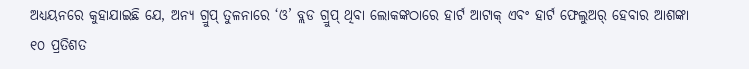ଅଧ୍ୟୟନରେ କୁହାଯାଇଛି ଯେ, ଅନ୍ୟ ଗ୍ରୁପ୍ ତୁଳନାରେ ‘ଓ’ ବ୍ଲଡ ଗ୍ରୁପ୍ ଥିବା ଲୋକଙ୍କଠାରେ ହାର୍ଟ ଆଟାକ୍ ଏବଂ ହାର୍ଟ ଫେଲୁଅର୍ ହେବାର ଆଶଙ୍କା ୧୦ ପ୍ରତିଶତ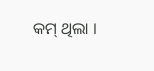କମ୍ ଥିଲା ।